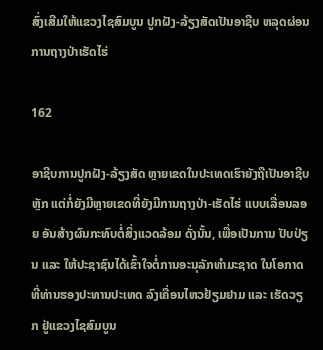ສົ່ງເສີມໃຫ້ແຂວງໄຊສົມບູນ ປູກຝັງ-ລ້ຽງສັດເປັນອາຊີບ ຫລຸດຜ່ອນການຖາງປ່າເຮັດໄຮ່

162

ອາຊີບການປູກຝັງ-ລ້ຽງສັດ ຫຼາຍເຂດໃນປະເທດເຮົາຍັງຖືເປັນອາຊີບຫຼັກ ແຕ່ກໍ່ຍັງມີຫຼາຍເຂດທີ່ຍັງມີການຖາງປ່າ-ເຮັດໄຮ່ ແບບເລື່ອນລອຍ ອັນສ້າງຜົນກະທົບຕໍ່ສິ່ງແວດລ້ອມ ດັ່ງນັ້ນ, ເພື່ອເປັນການ ປັບປ່ຽນ ແລະ ໃຫ້ປະຊາຊົນໄດ້ເຂົ້າໃຈຕໍ່ການອະນຸລັກທຳມະຊາດ ໃນໂອກາດທີ່ທ່ານຮອງປະທານປະເທດ ລົງເຄື່ອນໄຫວຢ້ຽມຢາມ ແລະ ເຮັດວຽກ ຢູ່ແຂວງໄຊສົມບູນ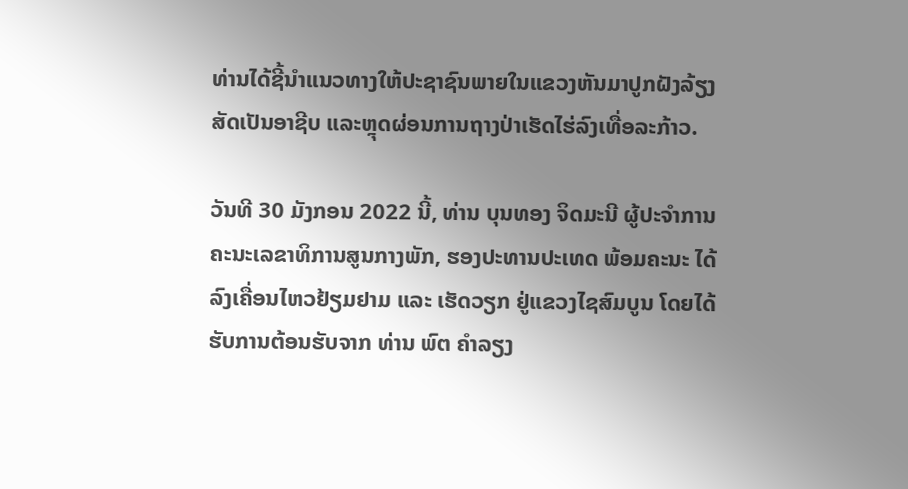ທ່ານໄດ້ຊີ້ນຳແນວທາງໃຫ້ປະຊາຊົນພາຍໃນແຂວງຫັນມາປູກຝັງລ້ຽງສັດເປັນອາຊີບ ແລະຫຼຸດຜ່ອນການຖາງປ່າເຮັດໄຮ່ລົງເທື່ອລະກ້າວ.

ວັນທີ 30 ມັງກອນ 2022 ນີ້, ທ່ານ ບຸນທອງ ຈິດມະນີ ຜູ້ປະຈໍາການ ຄະນະເລຂາທິການສູນກາງພັກ, ຮອງປະທານປະເທດ ພ້ອມຄະນະ ໄດ້ລົງເຄື່ອນໄຫວຢ້ຽມຢາມ ແລະ ເຮັດວຽກ ຢູ່ແຂວງໄຊສົມບູນ ໂດຍໄດ້ຮັບການຕ້ອນຮັບຈາກ ທ່ານ ພົຕ ຄໍາລຽງ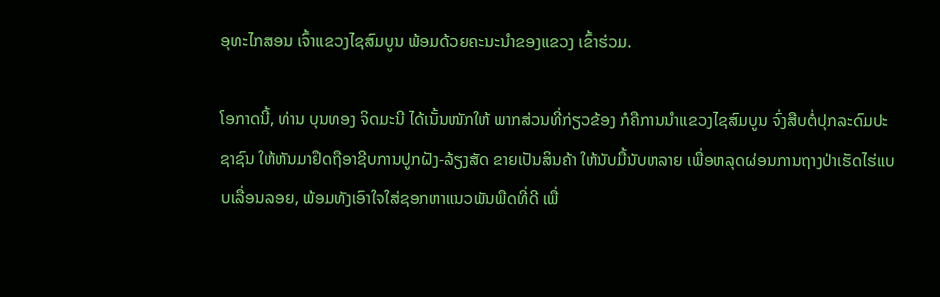ອຸທະໄກສອນ ເຈົ້າແຂວງໄຊສົມບູນ ພ້ອມດ້ວຍຄະນະນໍາຂອງແຂວງ ເຂົ້າຮ່ວມ.

ໂອກາດນີ້, ທ່ານ ບຸນທອງ ຈິດມະນີ ໄດ້ເນັ້ນໜັກໃຫ້ ພາກສ່ວນທີ່ກ່ຽວຂ້ອງ ກໍຄືການນໍາແຂວງໄຊສົມບູນ ຈົ່ງສືບຕໍ່ປຸກລະດົມປະຊາຊົນ ໃຫ້ຫັນມາຢຶດຖືອາຊີບການປູກຝັງ-ລ້ຽງສັດ ຂາຍເປັນສິນຄ້າ ໃຫ້ນັບມື້ນັບຫລາຍ ເພື່ອຫລຸດຜ່ອນການຖາງປ່າເຮັດໄຮ່ແບບເລື່ອນລອຍ, ພ້ອມທັງເອົາໃຈໃສ່ຊອກຫາແນວພັນພືດທີ່ດີ ເພື່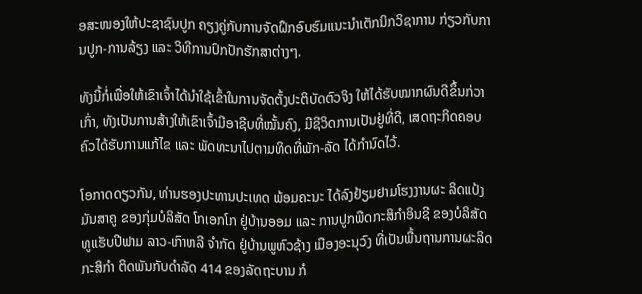ອສະໜອງໃຫ້ປະຊາຊົນປູກ ຄຽງຄູ່ກັບການຈັດຝຶກອົບຮົມແນະນໍາເຕັກນິກວິຊາການ ກ່ຽວກັບການປູກ-ການລ້ຽງ ແລະ ວິທີການປົກປັກຮັກສາຕ່າງໆ.

ທັງນີ້ກໍ່ເພື່ອໃຫ້ເຂົາເຈົ້າໄດ້ນໍາໃຊ້ເຂົ້າໃນການຈັດຕັ້ງປະຕິບັດຕົວຈິງ ໃຫ້ໄດ້ຮັບໝາກຜົນດີຂຶ້ນກ່ວາເກົ່າ, ທັງເປັນການສ້າງໃຫ້ເຂົາເຈົ້າມີອາຊີບທີ່ໝັ້ນຄົງ, ມີຊີວິດການເປັນຢູ່ທີ່ດີ, ເສດຖະກິດຄອບຄົວໄດ້ຮັບການແກ້ໄຂ ແລະ ພັດທະນາໄປຕາມທິດທີ່ພັກ-ລັດ ໄດ້ກໍານົດໄວ້.

ໂອກາດດຽວກັນ, ທ່ານຮອງປະທານປະເທດ ພ້ອມຄະນະ ໄດ້ລົງຢ້ຽມຢາມໂຮງງານຜະ ລິດແປ້ງມັນສາຄູ ຂອງກຸ່ມບໍລິສັດ ໂກເອກໂກ ຢູ່ບ້ານອອມ ແລະ ການປູກພືດກະສິກຳອິນຊີ ຂອງບໍລິສັດ ທູແຮັບປີຟາມ ລາວ-ເກົາຫລີ ຈໍາກັດ ຢູ່ບ້ານພູຫົວຊ້າງ ເມືອງອະນຸວົງ ທີ່ເປັນພື້ນຖານການຜະລິດກະສິກຳ ຕິດພັນກັບດໍາລັດ 414 ຂອງລັດຖະບານ ກໍ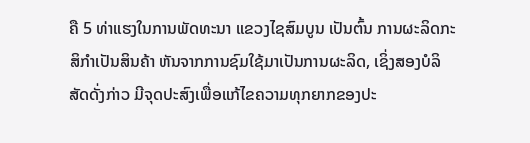ຄື 5 ທ່າແຮງໃນການພັດທະນາ ແຂວງໄຊສົມບູນ ເປັນຕົ້ນ ການຜະລິດກະສິກຳເປັນສິນຄ້າ ຫັນຈາກການຊົມໃຊ້ມາເປັນການຜະລິດ, ເຊິ່ງສອງບໍລິສັດດັ່ງກ່າວ ມີຈຸດປະສົງເພື່ອແກ້ໄຂຄວາມທຸກຍາກຂອງປະ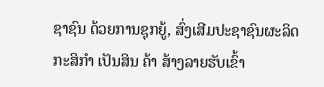ຊາຊົນ ດ້ວຍການຊຸກຍູ້, ສົ່ງເສີມປະຊາຊົນຜະລິດກະສິກໍາ ເປັນສິນ ຄ້າ ສ້າງລາຍຮັບເຂົ້າ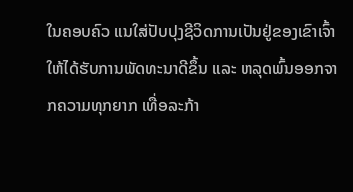ໃນຄອບຄົວ ແນໃສ່ປັບປຸງຊີວິດການເປັນຢູ່ຂອງເຂົາເຈົ້າ ໃຫ້ໄດ້ຮັບການພັດທະນາດີຂຶ້ນ ແລະ ຫລຸດພົ້ນອອກຈາກຄວາມທຸກຍາກ ເທື່ອລະກ້າ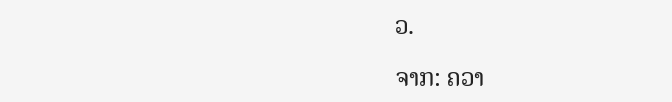ວ.

ຈາກ: ຄວາ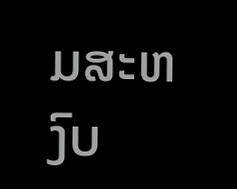ມສະຫງົບ